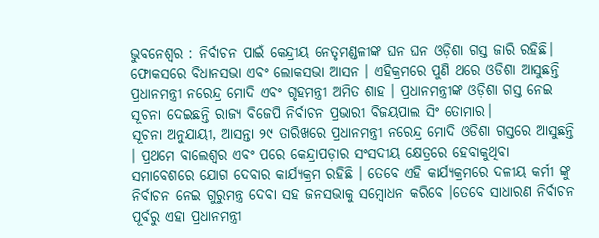ଭୁବନେଶ୍ୱର : ନିର୍ବାଚନ ପାଇଁ କେନ୍ଦ୍ରୀୟ ନେତୃମଣ୍ଡଳୀଙ୍କ ଘନ ଘନ ଓଡ଼ିଶା ଗସ୍ତ ଜାରି ରହିଛି। ଫୋକସରେ ବିଧାନସଭା ଏବଂ ଲୋକସଭା ଆସନ । ଏହିକ୍ରମରେ ପୁଣି ଥରେ ଓଡିଶା ଆସୁଛନ୍ତି ପ୍ରଧାନମନ୍ତ୍ରୀ ନରେନ୍ଦ୍ର ମୋଦି ଏବଂ ଗୃହମନ୍ତ୍ରୀ ଅମିତ ଶାହ । ପ୍ରଧାନମନ୍ତ୍ରୀଙ୍କ ଓଡ଼ିଶା ଗସ୍ତ ନେଇ ସୂଚନା ଦେଇଛନ୍ତି ରାଜ୍ୟ ବିଜେପି ନିର୍ବାଚନ ପ୍ରଭାରୀ ବିଜୟପାଲ ସିଂ ତୋମାର।
ସୂଚନା ଅନୁଯାୟୀ, ଆସନ୍ତା ୨୯ ତାରିଖରେ ପ୍ରଧାନମନ୍ତ୍ରୀ ନରେନ୍ଦ୍ର ମୋଦି ଓଡିଶା ଗସ୍ତରେ ଆସୁଛନ୍ତି । ପ୍ରଥମେ ବାଲେଶ୍ୱର ଏବଂ ପରେ କେନ୍ଦ୍ରାପଡ଼ାର ସଂସଦୀୟ କ୍ଷେତ୍ରରେ ହେବାକୁଥିବା ସମାବେଶରେ ଯୋଗ ଦେବାର କାର୍ଯ୍ୟକ୍ରମ ରହିଛି । ତେବେ ଏହି କାର୍ଯ୍ୟକ୍ରମରେ ଦଳୀୟ କର୍ମୀ ଙ୍କୁ ନିର୍ବାଚନ ନେଇ ଗୁରୁମନ୍ତ୍ର ଦେବା ସହ ଜନସଭାକୁ ସମ୍ବୋଧନ କରିବେ ।ତେବେ ସାଧାରଣ ନିର୍ବାଚନ ପୂର୍ବରୁ ଏହା ପ୍ରଧାନମନ୍ତ୍ରୀ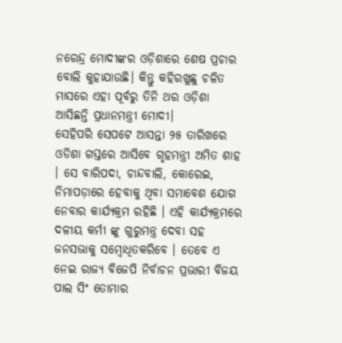ନରେନ୍ଦ୍ର ମୋଦୀଙ୍କର ଓଡ଼ିଶାରେ ଶେଷ ପ୍ରଚାର ବୋଲି କୁହାଯାଉଛି। କିନ୍ତୁ କହିରଖୁଛୁ ଚଳିତ ମାସରେ ଏହା ପୂର୍ବରୁ ତିନି ଥର ଓଡ଼ିଶା ଆସିଛନ୍ତି ପ୍ରଧାନମନ୍ତ୍ରୀ ମୋଦୀ।
ସେହିପରି ସେପଟେ ଆସନ୍ତା ୨୫ ତାରିଖରେ ଓଡିଶା ଗସ୍ତରେ ଆସିବେ ଗୃହମନ୍ତ୍ରୀ ଅମିତ ଶାହ । ସେ ବାରିପଦା, ଚାନ୍ଦବାଲି, କୋରେଇ, ନିମାପଡ଼ାରେ ହେବାକୁ ଥିବା ସମାବେଶ ଯୋଗ ନେବାର କାର୍ଯ୍ୟକ୍ରମ ରହିଛି । ଏହି କାର୍ଯ୍ୟକ୍ରମରେ ଦଳୀୟ କର୍ମୀ ଙ୍କୁ ଗୁରୁମନ୍ତ୍ର ଦେବା ସହ ଜନସଭାକୁ ସମ୍ବୋଧିତକରିବେ । ତେବେ ଏ ନେଇ ରାଜ୍ୟ ବିଜେପି ନିର୍ବାଚନ ପ୍ରଭାରୀ ବିଜୟ ପାଲ ସିଂ ତୋମାର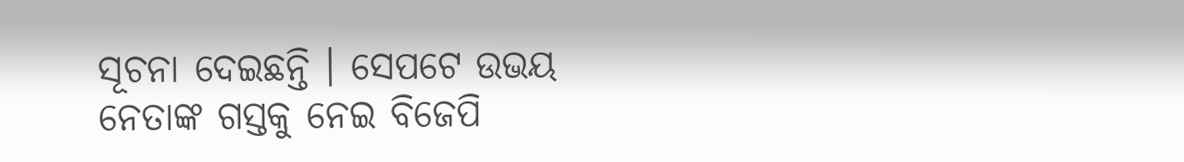ସୂଚନା ଦେଇଛନ୍ତି । ସେପଟେ ଉଭୟ ନେତାଙ୍କ ଗସ୍ତକୁ ନେଇ ବିଜେପି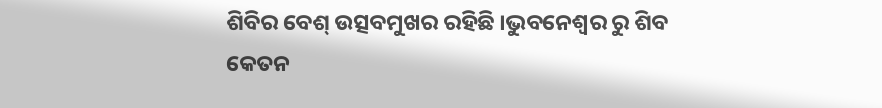ଶିବିର ବେଶ୍ ଉତ୍ସବମୁଖର ରହିଛି ।ଭୁବନେଶ୍ୱର ରୁ ଶିବ କେତନ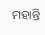ମହାନ୍ତି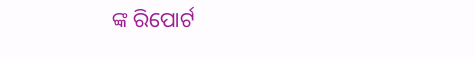ଙ୍କ ରିପୋର୍ଟ